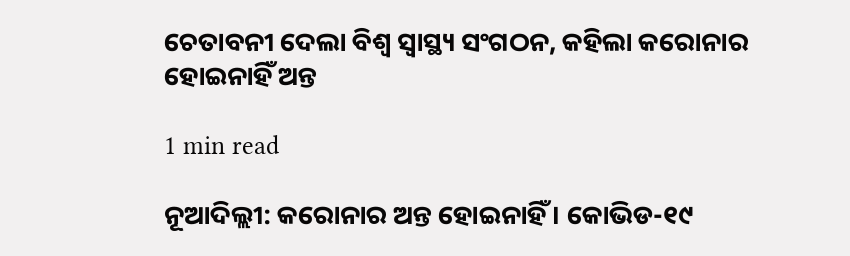ଚେତାବନୀ ଦେଲା ବିଶ୍ୱ ସ୍ୱାସ୍ଥ୍ୟ ସଂଗଠନ, କହିଲା କରୋନାର ହୋଇନାହିଁ ଅନ୍ତ

1 min read

ନୂଆଦିଲ୍ଲୀ: କରୋନାର ଅନ୍ତ ହୋଇନାହିଁ । କୋଭିଡ-୧୯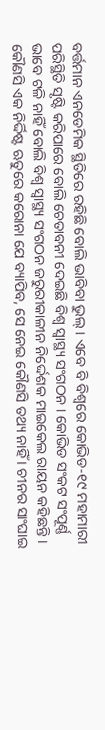ବର୍ତ୍ତମାନ ଏନଡେମିକ ସ୍ଥିତିରେ ରହିଛି ବୋଲି ଭାବିବା ଭୁଲ୍ । ଏବେ ବି ବିଶ୍ୱରେ କୋଭିଡ-୧୯ ମହାମାରୀ ପରିସ୍ଥିତି ସୃଷ୍ଟି କରିପାରେ ବୋଲି ଚେତାବନୀ ଦେଇଛି ବିଶ୍ୱ ସ୍ୱାସ୍ଥ୍ୟ ସଂଗଠନ । କୋଭିଡ ସଂକଟ ସଂପୂର୍ଣ୍ଣ ଭାବେ ଟଳି ନାହିଁ ବୋଲି ବିଶ୍ୱ ସ୍ୱାସ୍ଥ୍ୟ ସଂଗଠନ ଜରୁରୀକାଳୀନ ନିର୍ଦ୍ଦେଶକ ମାଇକେଲ ରାୟନ କହିଛନ୍ତି । କୌଣସି ଏକ ନିର୍ଦ୍ଦିଷ୍ଟ ଋତୁରେ କରୋନା ଯେ ବ୍ୟାପିବ, ସେ ନେଇ କୌଣସି ତଥ୍ୟ ନାହିଁ । ଚୀନର ସାଂଘାଇ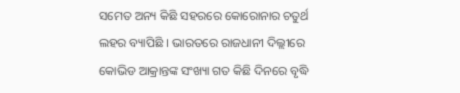ସମେତ ଅନ୍ୟ କିଛି ସହରରେ କୋରୋନାର ଚତୁର୍ଥ ଲହର ବ୍ୟାପିଛି । ଭାରତରେ ରାଜଧାନୀ ଦିଲ୍ଲୀରେ କୋଭିଡ ଆକ୍ରାନ୍ତଙ୍କ ସଂଖ୍ୟା ଗତ କିଛି ଦିନରେ ବୃଦ୍ଧି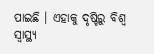ପାଇଛି । ଏହାକୁ ଦୃଷ୍ଟିରୁ ବିଶ୍ୱ ସ୍ୱାସ୍ଥ୍ୟ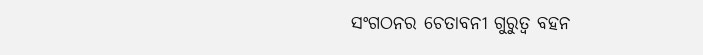ସଂଗଠନର ଚେତାବନୀ ଗୁରୁତ୍ବ ବହନ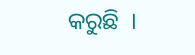କରୁଛି  ।